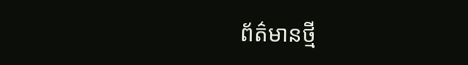ព័ត៌មានថ្មី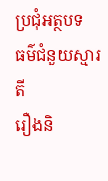ប្រជុំអត្ថបទ
ធម៌ជំនួយស្មារតី
រឿងនិ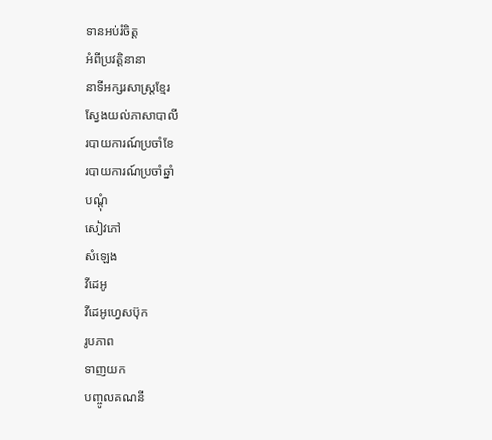ទានអប់រំចិត្ត
អំពីប្រវត្តិនានា
នាទីអក្សរសាស្រ្តខ្មែរ
ស្វែងយល់ភាសាបាលី
របាយការណ៍ប្រចាំខែ
របាយការណ៍ប្រចាំឆ្នាំ
បណ្តុំ
សៀវភៅ
សំឡេង
វីដេអូ
វីដេអូហ្វេសប៊ុក
រូបភាព
ទាញយក
បញ្ចូលគណនី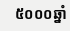៥០០០ឆ្នាំ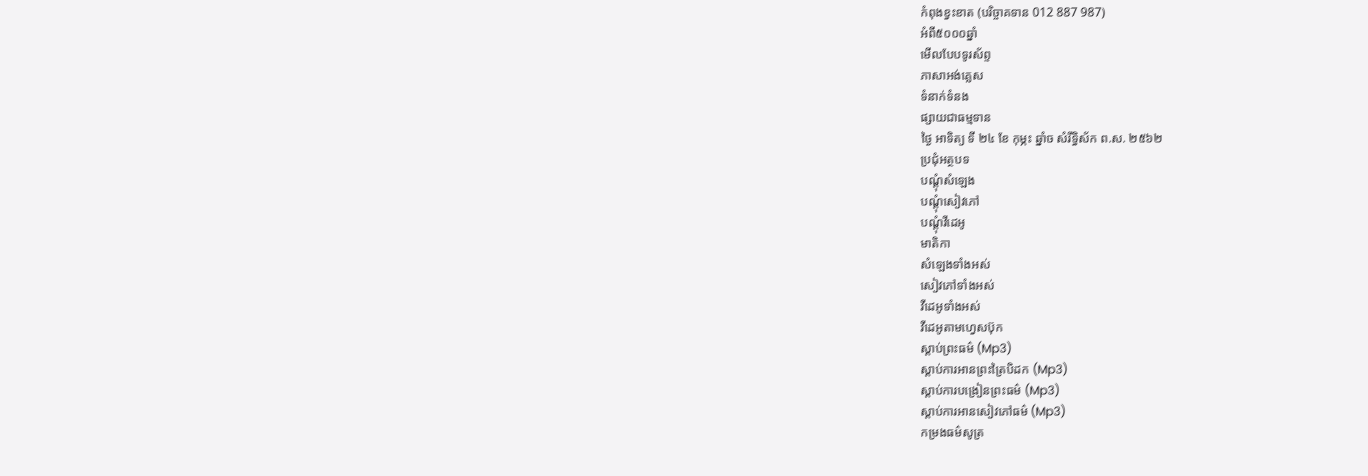កំពុងខ្វះខាត (បរិច្ចាគទាន 012 887 987)
អំពី៥០០០ឆ្នាំ
មើលបែបទូរស័ព្ទ
ភាសាអង់គ្លេស
ទំនាក់ទំនង
ផ្សាយជាធម្មទាន
ថ្ងៃ អាទិត្យ ទី ២៤ ខែ កុម្ភះ ឆ្នាំច សំរឹទ្ធិស័ក ព.ស. ២៥៦២
ប្រជុំអត្ថបទ
បណ្តុំសំឡេង
បណ្តុំសៀវភៅ
បណ្តុំវីដេអូ
មាតិកា
សំឡេងទាំងអស់
សៀវភៅទាំងអស់
វីដេអូទាំងអស់
វីដេអូតាមហ្វេសប៊ុក
ស្តាប់ព្រះធម៌ (Mp3)
ស្តាប់ការអានព្រះត្រៃបិដក (Mp3)
ស្តាប់ការបង្រៀនព្រះធម៌ (Mp3)
ស្តាប់ការអានសៀវភៅធម៌ (Mp3)
កម្រងធម៌សូត្រ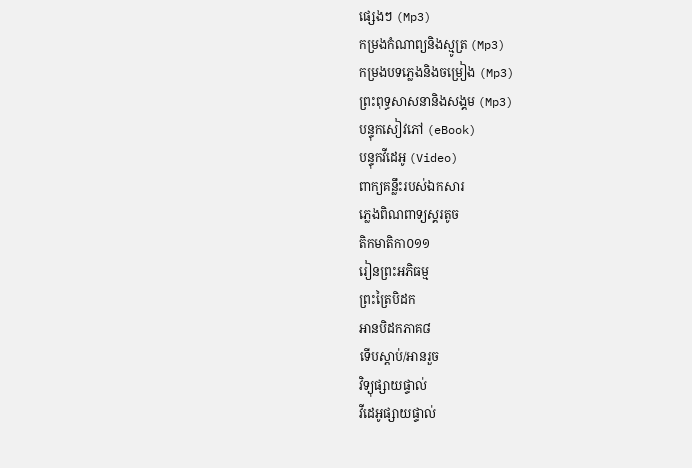ផ្សេងៗ (Mp3)
កម្រងកំណាព្យនិងស្មូត្រ (Mp3)
កម្រងបទភ្លេងនិងចម្រៀង (Mp3)
ព្រះពុទ្ធសាសនានិងសង្គម (Mp3)
បន្ទុកសៀវភៅ (eBook)
បន្ទុកវីដេអូ (Video)
ពាក្យគន្លឹះរបស់ឯកសារ
ភ្លេងពិណពាទ្យស្គរតូច
តិកមាតិកា០១១
រៀនព្រះអភិធម្ម
ព្រះត្រៃបិដក
អានបិដកភាគ៨
ទើបស្តាប់/អានរួច
វិទ្យុផ្សាយផ្ទាល់
វីដេអូផ្សាយផ្ទាល់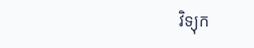វិទ្យុក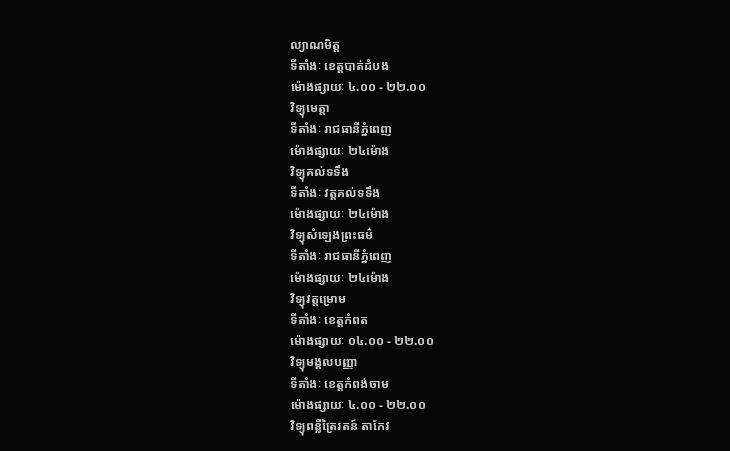ល្យាណមិត្ត
ទីតាំងៈ ខេត្តបាត់ដំបង
ម៉ោងផ្សាយៈ ៤.០០ - ២២.០០
វិទ្យុមេត្តា
ទីតាំងៈ រាជធានីភ្នំពេញ
ម៉ោងផ្សាយៈ ២៤ម៉ោង
វិទ្យុគល់ទទឹង
ទីតាំងៈ វត្តគល់ទទឹង
ម៉ោងផ្សាយៈ ២៤ម៉ោង
វិទ្យុសំឡេងព្រះធម៌
ទីតាំងៈ រាជធានីភ្នំពេញ
ម៉ោងផ្សាយៈ ២៤ម៉ោង
វិទ្យុវត្តម្រោម
ទីតាំងៈ ខេត្តកំពត
ម៉ោងផ្សាយៈ ០៤.០០ - ២២.០០
វិទ្យុមង្គលបញ្ញា
ទីតាំងៈ ខេត្តកំពង់ចាម
ម៉ោងផ្សាយៈ ៤.០០ - ២២.០០
វិទ្យុពន្លឺត្រៃរតន៍ តាកែវ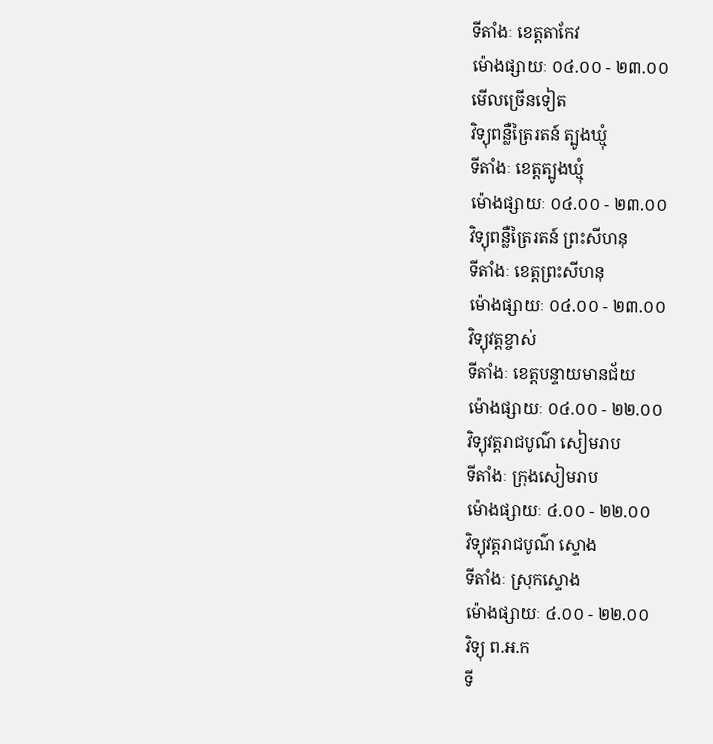ទីតាំងៈ ខេត្តតាកែវ
ម៉ោងផ្សាយៈ ០៤.០០ - ២៣.០០
មើលច្រើនទៀត
វិទ្យុពន្លឺត្រៃរតន៍ ត្បូងឃ្មុំ
ទីតាំងៈ ខេត្តត្បូងឃ្មុំ
ម៉ោងផ្សាយៈ ០៤.០០ - ២៣.០០
វិទ្យុពន្លឺត្រៃរតន៍ ព្រះសីហនុ
ទីតាំងៈ ខេត្តព្រះសីហនុ
ម៉ោងផ្សាយៈ ០៤.០០ - ២៣.០០
វិទ្យុវត្តខ្ចាស់
ទីតាំងៈ ខេត្តបន្ទាយមានជ័យ
ម៉ោងផ្សាយៈ ០៤.០០ - ២២.០០
វិទ្យុវត្តរាជបូណ៌ សៀមរាប
ទីតាំងៈ ក្រុងសៀមរាប
ម៉ោងផ្សាយៈ ៤.០០ - ២២.០០
វិទ្យុវត្តរាជបូណ៌ ស្ទោង
ទីតាំងៈ ស្រុកស្ទោង
ម៉ោងផ្សាយៈ ៤.០០ - ២២.០០
វិទ្យុ ព.អ.ក
ទី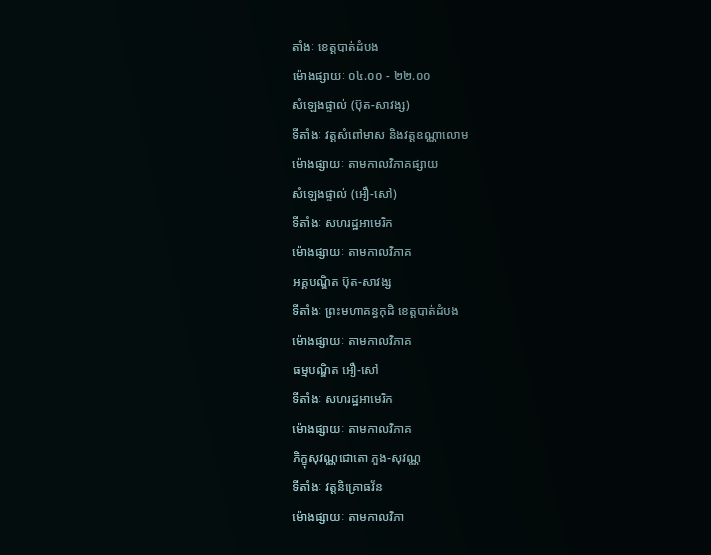តាំងៈ ខេត្តបាត់ដំបង
ម៉ោងផ្សាយៈ ០៤.០០ - ២២.០០
សំឡេងផ្ទាល់ (ប៊ុត-សាវង្ស)
ទីតាំងៈ វត្តសំពៅមាស និងវត្តឧណ្ណាលោម
ម៉ោងផ្សាយៈ តាមកាលវិភាគផ្សាយ
សំឡេងផ្ទាល់ (អឿ-សៅ)
ទីតាំងៈ សហរដ្ឋអាមេរិក
ម៉ោងផ្សាយៈ តាមកាលវិភាគ
អគ្គបណ្ឌិត ប៊ុត-សាវង្ស
ទីតាំងៈ ព្រះមហាគន្ធកុដិ ខេត្តបាត់ដំបង
ម៉ោងផ្សាយៈ តាមកាលវិភាគ
ធម្មបណ្ឌិត អឿ-សៅ
ទីតាំងៈ សហរដ្ឋអាមេរិក
ម៉ោងផ្សាយៈ តាមកាលវិភាគ
ភិក្ខុសុវណ្ណជោតោ ភួង-សុវណ្ណ
ទីតាំងៈ វត្តនិគ្រោធវ័ន
ម៉ោងផ្សាយៈ តាមកាលវិភា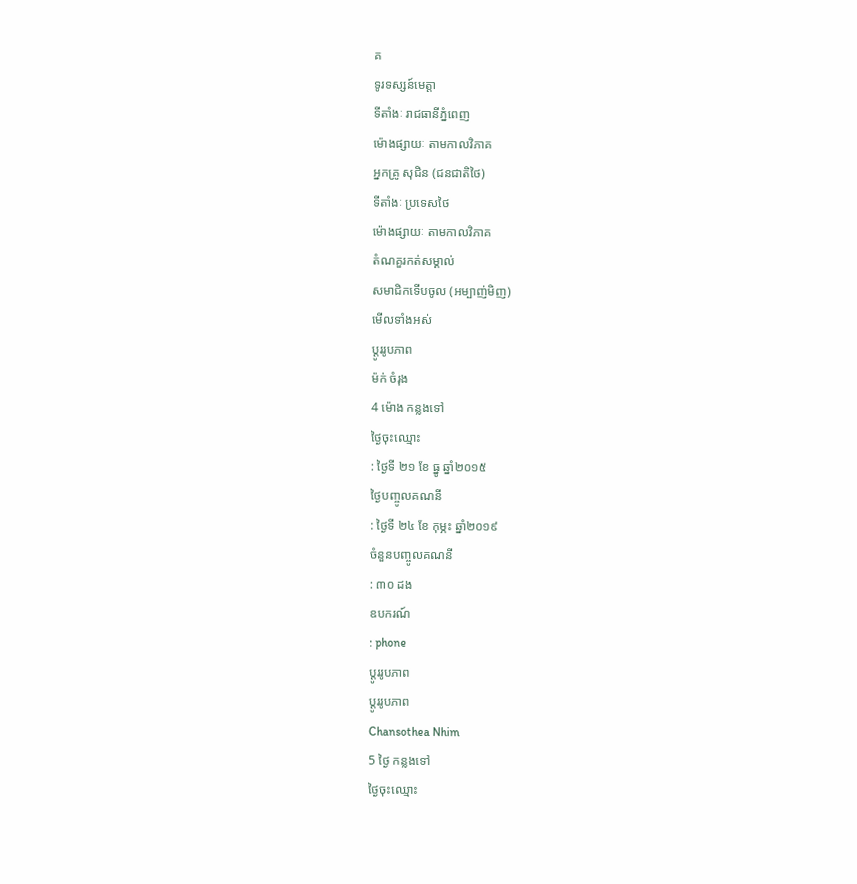គ
ទូរទស្សន៍មេត្តា
ទីតាំងៈ រាជធានីភ្នំពេញ
ម៉ោងផ្សាយៈ តាមកាលវិភាគ
អ្នកគ្រូ សុជិន (ជនជាតិថៃ)
ទីតាំងៈ ប្រទេសថៃ
ម៉ោងផ្សាយៈ តាមកាលវិភាគ
តំណគួរកត់សម្គាល់
សមាជិកទើបចូល (អម្បាញ់មិញ)
មើលទាំងអស់
ប្តូររូបភាព
ម៉ក់ ចំរុង
4 ម៉ោង កន្លងទៅ
ថ្ងៃចុះឈ្មោះ
: ថ្ងៃទី ២១ ខែ ធ្នូ ឆ្នាំ២០១៥
ថ្ងៃបញ្ចូលគណនី
: ថ្ងៃទី ២៤ ខែ កុម្ភះ ឆ្នាំ២០១៩
ចំនួនបញ្ចូលគណនី
: ៣០ ដង
ឧបករណ៍
: phone
ប្តូររូបភាព
ប្តូររូបភាព
Chansothea Nhim
5 ថ្ងៃ កន្លងទៅ
ថ្ងៃចុះឈ្មោះ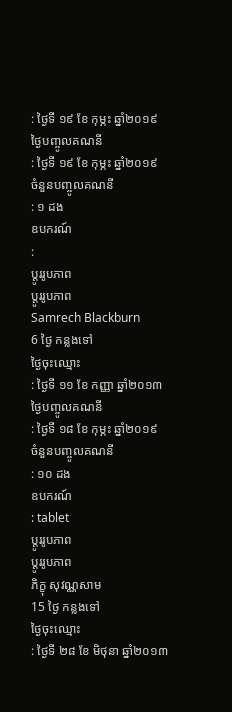: ថ្ងៃទី ១៩ ខែ កុម្ភះ ឆ្នាំ២០១៩
ថ្ងៃបញ្ចូលគណនី
: ថ្ងៃទី ១៩ ខែ កុម្ភះ ឆ្នាំ២០១៩
ចំនួនបញ្ចូលគណនី
: ១ ដង
ឧបករណ៍
:
ប្តូររូបភាព
ប្តូររូបភាព
Samrech Blackburn
6 ថ្ងៃ កន្លងទៅ
ថ្ងៃចុះឈ្មោះ
: ថ្ងៃទី ១១ ខែ កញ្ញា ឆ្នាំ២០១៣
ថ្ងៃបញ្ចូលគណនី
: ថ្ងៃទី ១៨ ខែ កុម្ភះ ឆ្នាំ២០១៩
ចំនួនបញ្ចូលគណនី
: ១០ ដង
ឧបករណ៍
: tablet
ប្តូររូបភាព
ប្តូររូបភាព
ភិក្ខុ សុវណ្ណសាម
15 ថ្ងៃ កន្លងទៅ
ថ្ងៃចុះឈ្មោះ
: ថ្ងៃទី ២៨ ខែ មិថុនា ឆ្នាំ២០១៣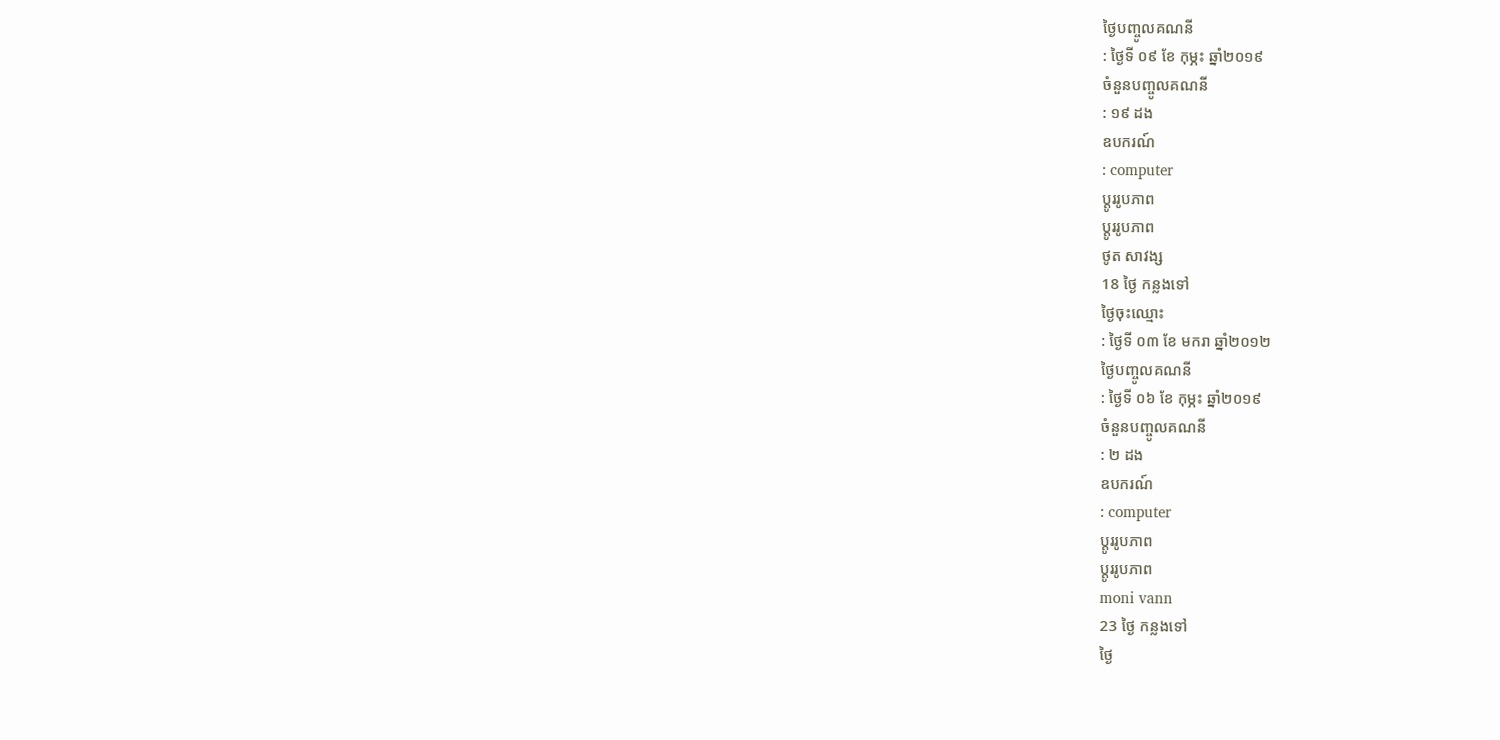ថ្ងៃបញ្ចូលគណនី
: ថ្ងៃទី ០៩ ខែ កុម្ភះ ឆ្នាំ២០១៩
ចំនួនបញ្ចូលគណនី
: ១៩ ដង
ឧបករណ៍
: computer
ប្តូររូបភាព
ប្តូររូបភាព
ថូត សាវង្ស
18 ថ្ងៃ កន្លងទៅ
ថ្ងៃចុះឈ្មោះ
: ថ្ងៃទី ០៣ ខែ មករា ឆ្នាំ២០១២
ថ្ងៃបញ្ចូលគណនី
: ថ្ងៃទី ០៦ ខែ កុម្ភះ ឆ្នាំ២០១៩
ចំនួនបញ្ចូលគណនី
: ២ ដង
ឧបករណ៍
: computer
ប្តូររូបភាព
ប្តូររូបភាព
moni vann
23 ថ្ងៃ កន្លងទៅ
ថ្ងៃ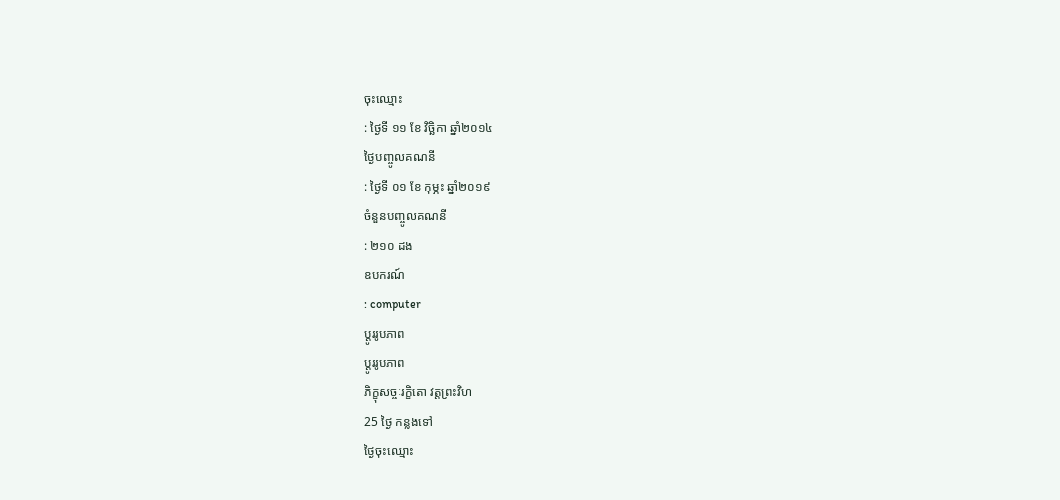ចុះឈ្មោះ
: ថ្ងៃទី ១១ ខែ វិច្ឆិកា ឆ្នាំ២០១៤
ថ្ងៃបញ្ចូលគណនី
: ថ្ងៃទី ០១ ខែ កុម្ភះ ឆ្នាំ២០១៩
ចំនួនបញ្ចូលគណនី
: ២១០ ដង
ឧបករណ៍
: computer
ប្តូររូបភាព
ប្តូររូបភាព
ភិក្ខុសច្ចៈរក្ខិតោ វត្តព្រះវិហ
25 ថ្ងៃ កន្លងទៅ
ថ្ងៃចុះឈ្មោះ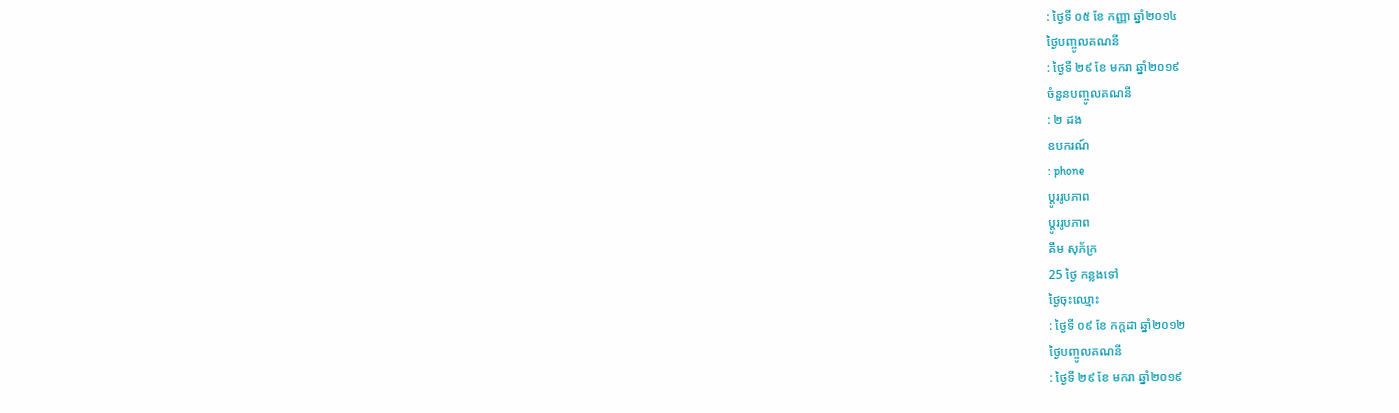: ថ្ងៃទី ០៥ ខែ កញ្ញា ឆ្នាំ២០១៤
ថ្ងៃបញ្ចូលគណនី
: ថ្ងៃទី ២៩ ខែ មករា ឆ្នាំ២០១៩
ចំនួនបញ្ចូលគណនី
: ២ ដង
ឧបករណ៍
: phone
ប្តូររូបភាព
ប្តូររូបភាព
គឹម សុភ័ក្រ
25 ថ្ងៃ កន្លងទៅ
ថ្ងៃចុះឈ្មោះ
: ថ្ងៃទី ០៩ ខែ កក្តដា ឆ្នាំ២០១២
ថ្ងៃបញ្ចូលគណនី
: ថ្ងៃទី ២៩ ខែ មករា ឆ្នាំ២០១៩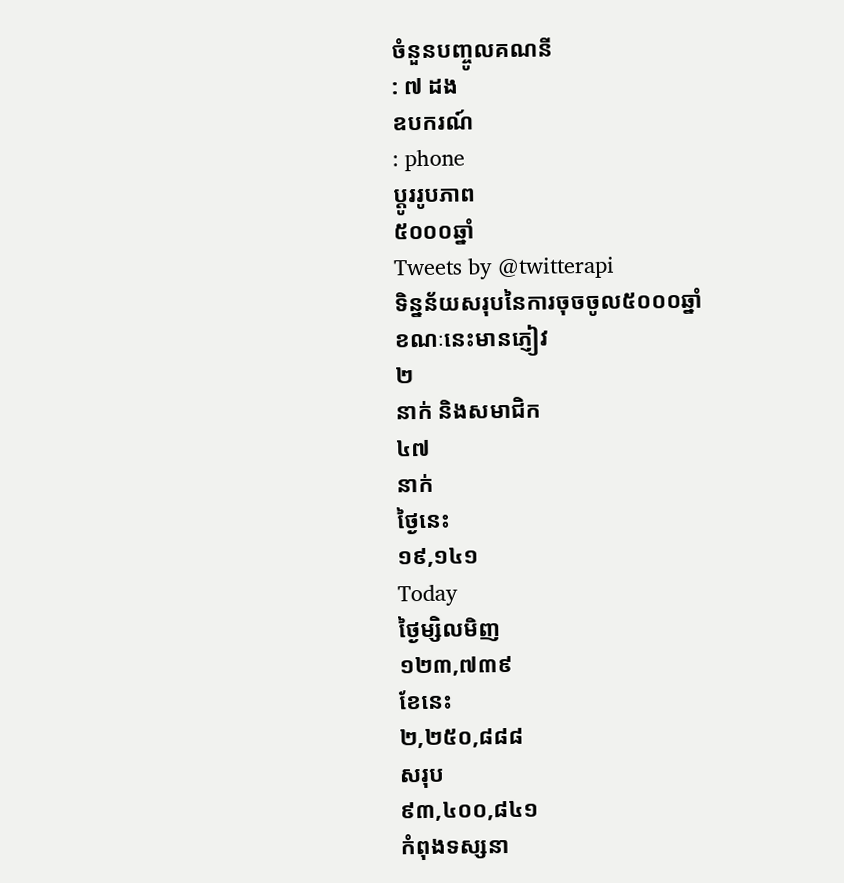ចំនួនបញ្ចូលគណនី
: ៧ ដង
ឧបករណ៍
: phone
ប្តូររូបភាព
៥០០០ឆ្នាំ
Tweets by @twitterapi
ទិន្នន័យសរុបនៃការចុចចូល៥០០០ឆ្នាំ
ខណៈនេះមានភ្ញៀវ
២
នាក់ និងសមាជិក
៤៧
នាក់
ថ្ងៃនេះ
១៩,១៤១
Today
ថ្ងៃម្សិលមិញ
១២៣,៧៣៩
ខែនេះ
២,២៥០,៨៨៨
សរុប
៩៣,៤០០,៨៤១
កំពុងទស្សនា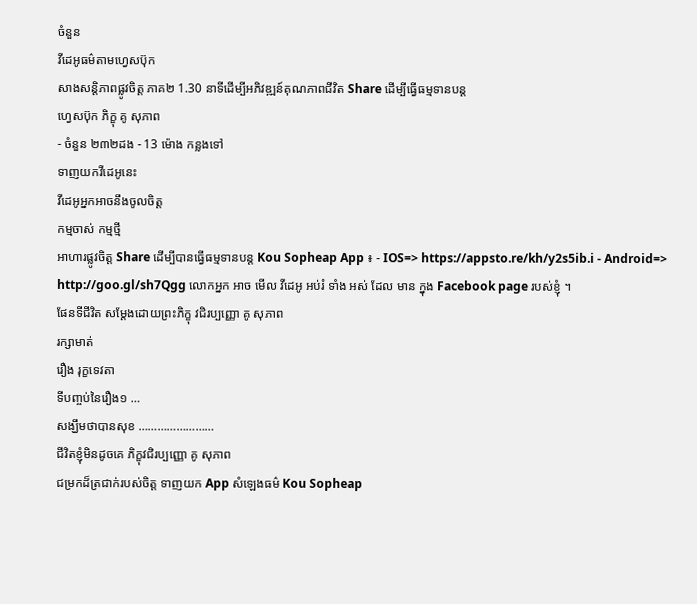ចំនួន
វីដេអូធម៌តាមហ្វេសប៊ុក
សាងសន្តិភាពផ្លូវចិត្ត ភាគ២ 1.30 នាទីដើម្បីអភិវឌ្ឍន៍គុណភាពជីវិត Share ដើម្បីធ្វើធម្មទានបន្ត
ហ្វេសប៊ុក ភិក្ខុ គូ សុភាព
- ចំនួន ២៣២ដង - 13 ម៉ោង កន្លងទៅ
ទាញយកវីដេអូនេះ
វីដេអូអ្នកអាចនឹងចូលចិត្ត
កម្មចាស់ កម្មថ្មី
អាហារផ្លូវចិត្ត Share ដើម្បីបានធ្វើធម្មទានបន្ត Kou Sopheap App ៖ - IOS=> https://appsto.re/kh/y2s5ib.i - Android=> http://goo.gl/sh7Qgg លោកអ្នក អាច មើល វីដេអូ អប់រំ ទាំង អស់ ដែល មាន ក្នុង Facebook page របស់ខ្ញុំ ។
ផែនទីជីវិត សម្តែងដោយព្រះភិក្ខុ វជិរប្បញ្ញោ គូ សុភាព
រក្សាមាត់
រឿង រុក្ខទេវតា
ទីបញ្ចប់នៃរឿង១ …
សង្ឃឹមថាបានសុខ ……………………
ជីវិតខ្ញុំមិនដូចគេ ភិក្ខុវជិរប្បញ្ញោ គូ សុភាព
ជម្រកដ៏ត្រជាក់របស់ចិត្ត ទាញយក App សំឡេងធម៌ Kou Sopheap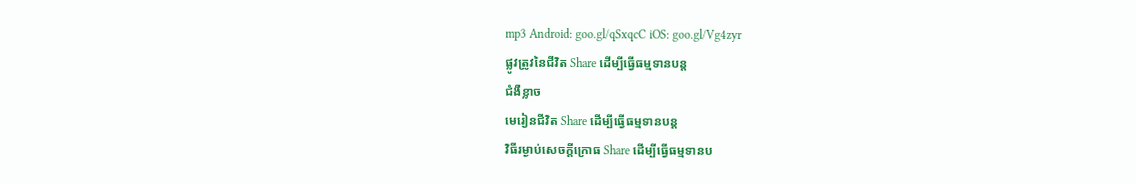mp3 Android: goo.gl/qSxqcC iOS: goo.gl/Vg4zyr
ផ្លូវត្រូវនៃជីវិត Share ដើម្បីធ្វើធម្មទានបន្ត
ជំងឺខ្លាច
មេរៀនជីវិត Share ដើម្បីធ្វើធម្មទានបន្ត
វិធីរម្ងាប់សេចក្ដីក្រោធ Share ដើម្បីធ្វើធម្មទានប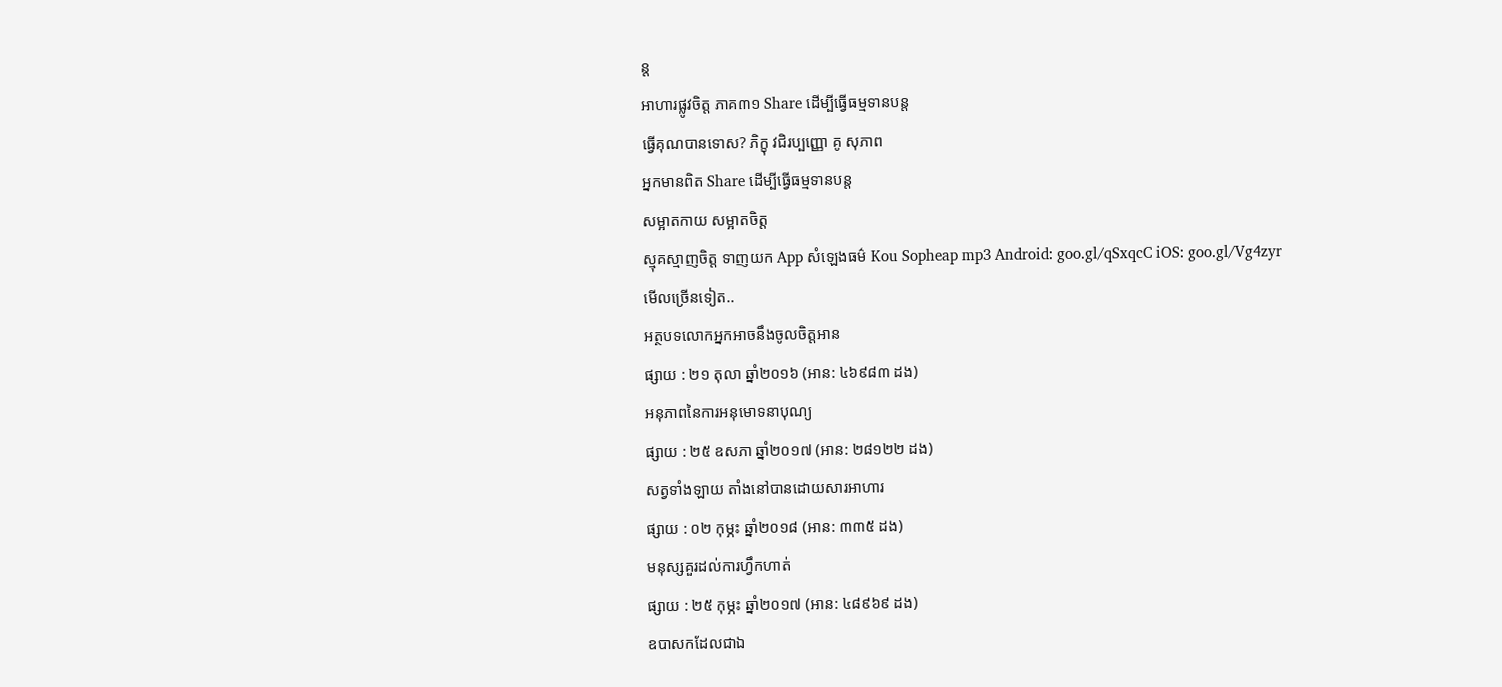ន្ត
អាហារផ្លូវចិត្ត ភាគ៣១ Share ដើម្បីធ្វើធម្មទានបន្ត
ធ្វើគុណបានទោស? ភិក្ខុ វជិរប្បញ្ញោ គូ សុភាព
អ្នកមានពិត Share ដើម្បីធ្វើធម្មទានបន្ត
សម្អាតកាយ សម្អាតចិត្ត
ស្មុគស្មាញចិត្ត ទាញយក App សំឡេងធម៌ Kou Sopheap mp3 Android: goo.gl/qSxqcC iOS: goo.gl/Vg4zyr
មើលច្រើនទៀត..
អត្ថបទលោកអ្នកអាចនឹងចូលចិត្តអាន
ផ្សាយ : ២១ តុលា ឆ្នាំ២០១៦ (អាន: ៤៦៩៨៣ ដង)
អនុភាពនៃការអនុមោទនាបុណ្យ
ផ្សាយ : ២៥ ឧសភា ឆ្នាំ២០១៧ (អាន: ២៨១២២ ដង)
សត្វទាំងឡាយ តាំងនៅបានដោយសារអាហារ
ផ្សាយ : ០២ កុម្ភះ ឆ្នាំ២០១៨ (អាន: ៣៣៥ ដង)
មនុស្សគួរដល់ការហ្វឹកហាត់
ផ្សាយ : ២៥ កុម្ភះ ឆ្នាំ២០១៧ (អាន: ៤៨៩៦៩ ដង)
ឧបាសកដែលជាឯ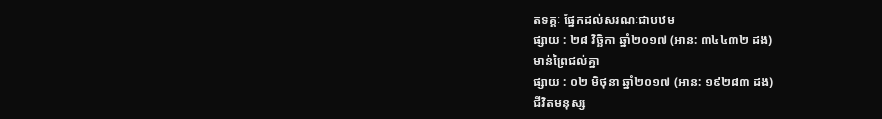តទគ្គៈ ផ្នែកដល់សរណៈជាបឋម
ផ្សាយ : ២៨ វិច្ឆិកា ឆ្នាំ២០១៧ (អាន: ៣៤៤៣២ ដង)
មាន់ព្រៃជល់គ្នា
ផ្សាយ : ០២ មិថុនា ឆ្នាំ២០១៧ (អាន: ១៩២៨៣ ដង)
ជីវិតមនុស្ស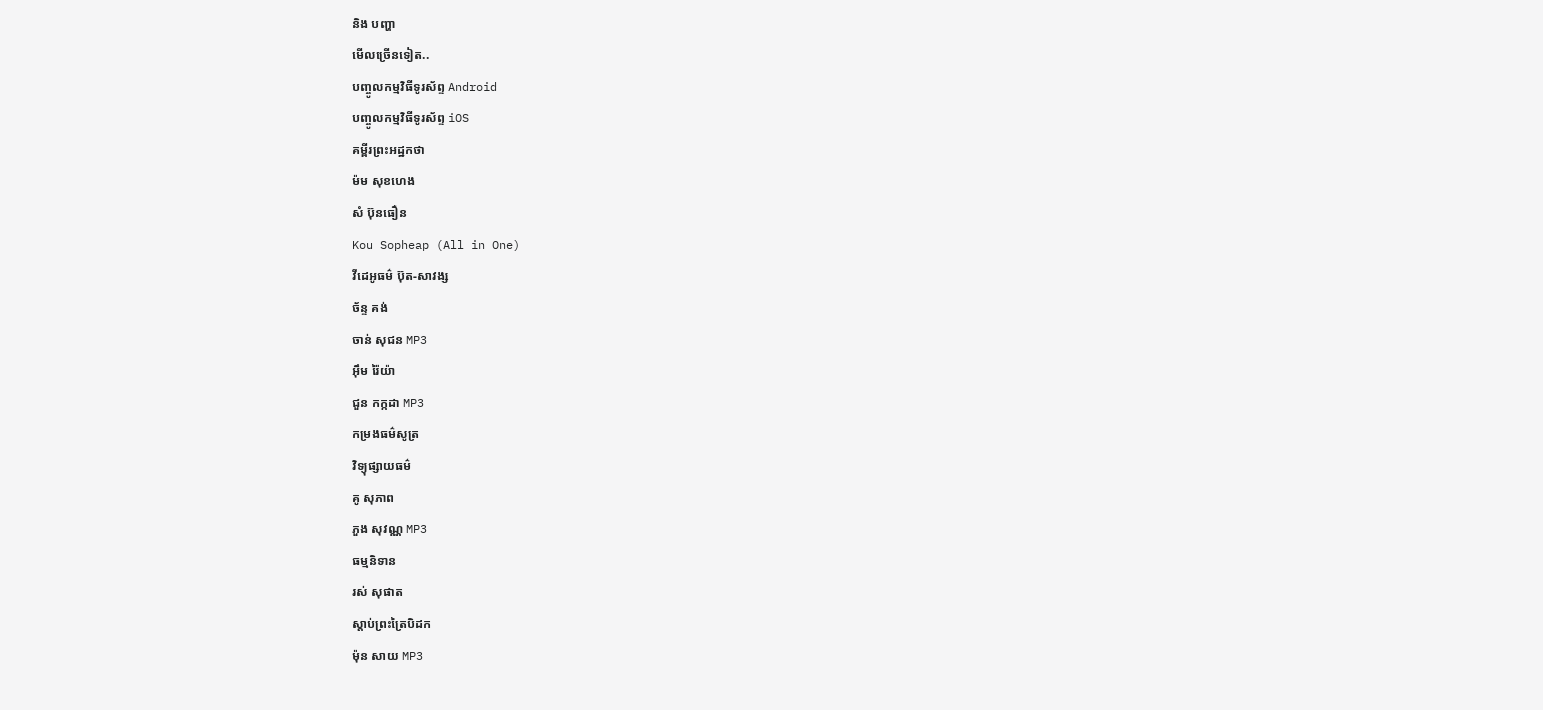និង បញ្ហា
មើលច្រើនទៀត..
បញ្ចូលកម្មវិធីទូរស័ព្ទ Android
បញ្ចូលកម្មវិធីទូរស័ព្ទ iOS
គម្ពីរព្រះអដ្ឋកថា
ម៉ម សុខហេង
សំ ប៊ុនធឿន
Kou Sopheap (All in One)
វីដេអូធម៌ ប៊ុត-សាវង្ស
ច័ន្ទ គង់
ចាន់ សុជន MP3
អ៊ឹម រ៉ៃយ៉ា
ជួន កក្កដា MP3
កម្រងធម៌សូត្រ
វិទ្យុផ្សាយធម៌
គូ សុភាព
ភួង សុវណ្ណ MP3
ធម្មនិទាន
រស់ សុផាត
ស្តាប់ព្រះត្រៃបិដក
ម៉ុន សាយ MP3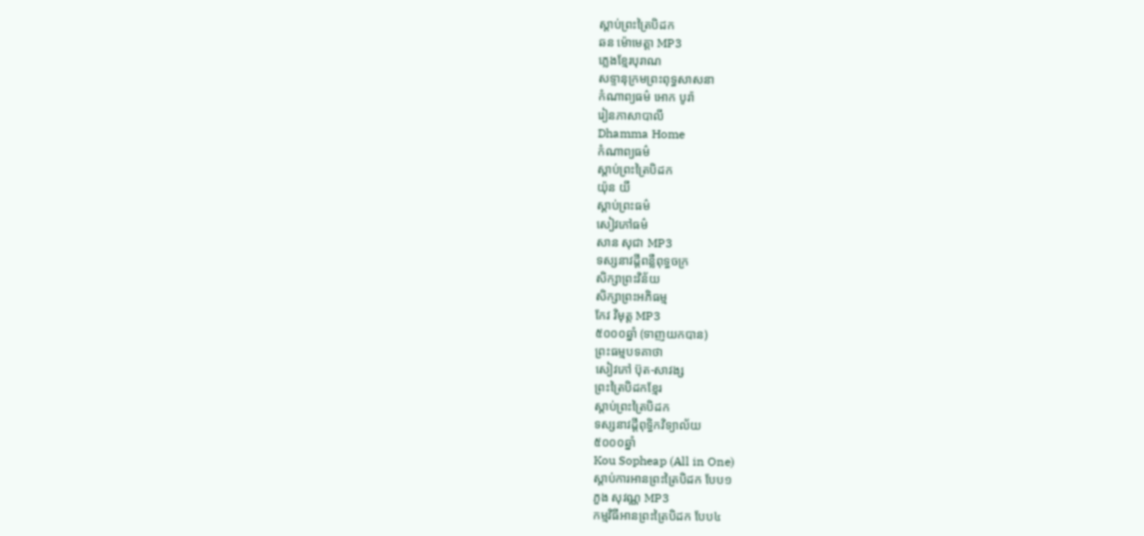ស្តាប់ព្រះត្រៃបិដក
ឆន ម៉ោមេត្តា MP3
ភ្លេងខ្មែរបុរាណ
សទ្ទានុក្រមព្រះពុទ្ធសាសនា
កំណាព្យធម៌ អោក បូរ៉ា
រៀនភាសាបាលី
Dhamma Home
កំណាព្យធម៌
ស្តាប់ព្រះត្រៃបិដក
យ៉ុន យី
ស្តាប់ព្រះធម៌
សៀវភៅធម៌
សាន សុជា MP3
ទស្សនាវដ្តីពន្លឺពុទ្ធចក្រ
សិក្សាព្រះវិន័យ
សិក្សាព្រះអភិធម្ម
កែវ វិមុត្ត MP3
៥០០០ឆ្នាំ (ទាញយកបាន)
ព្រះធម្មបទគាថា
សៀវភៅ ប៊ុត-សាវង្ស
ព្រះត្រៃបិដកខ្មែរ
ស្តាប់ព្រះត្រៃបិដក
ទស្សនាវដ្តីពុទ្ធិកវិទ្យាល័យ
៥០០០ឆ្នាំ
Kou Sopheap (All in One)
ស្តាប់ការអានព្រះត្រៃបិដក បែប១
ភួង សុវណ្ណ MP3
កម្មវិធីអានព្រះត្រៃបិដក បែប៤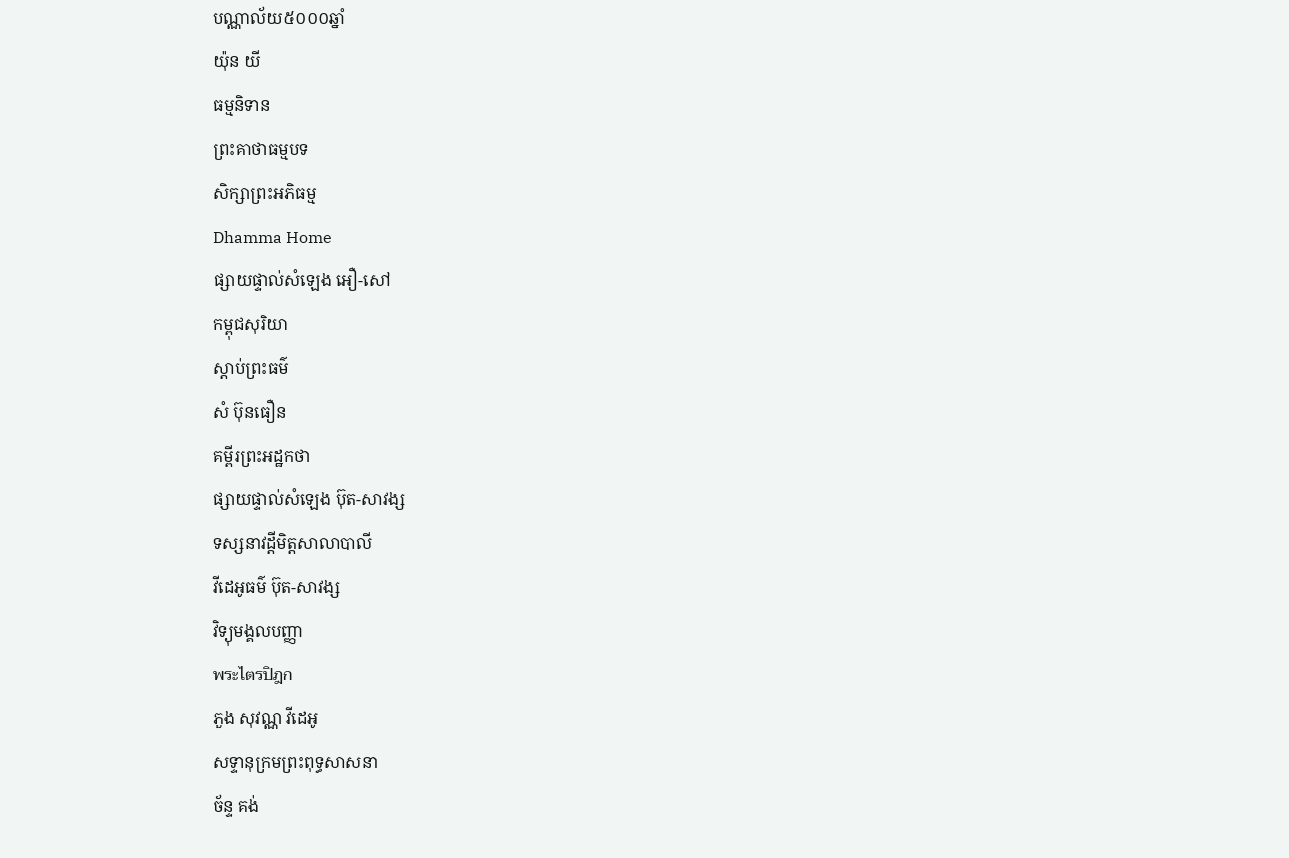បណ្ណាល័យ៥០០០ឆ្នាំ
យ៉ុន យី
ធម្មនិទាន
ព្រះគាថាធម្មបទ
សិក្សាព្រះអភិធម្ម
Dhamma Home
ផ្សាយផ្ទាល់សំឡេង អឿ-សៅ
កម្ពុជសុរិយា
ស្តាប់ព្រះធម៌
សំ ប៊ុនធឿន
គម្ពីរព្រះអដ្ឋកថា
ផ្សាយផ្ទាល់សំឡេង ប៊ុត-សាវង្ស
ទស្សនាវដ្តីមិត្តសាលាបាលី
វីដេអូធម៌ ប៊ុត-សាវង្ស
វិទ្យុមង្គលបញ្ញា
พระไตรปิฎก
ភួង សុវណ្ណ វីដេអូ
សទ្ទានុក្រមព្រះពុទ្ធសាសនា
ច័ន្ទ គង់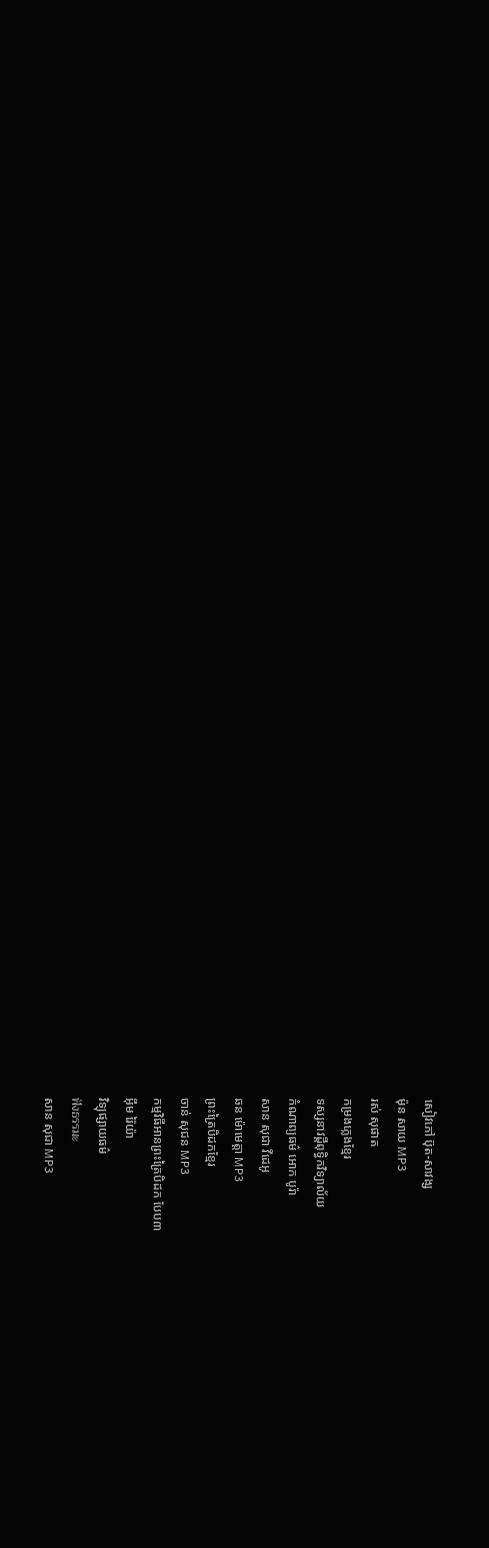សៀវភៅ ប៊ុត-សាវង្ស
ម៉ុន សាយ MP3
រស់ សុផាត
កម្រងភ្លេងខ្មែរ
ទស្សនាវដ្តីពុទ្ធិកវិទ្យាល័យ
កំណាព្យធម៌ អោក បូរ៉ា
សាន សុជា វីដេអូ
ឆន ម៉ោមេត្តា MP3
ព្រះត្រៃបិដកខ្មែរ
ចាន់ សុជន MP3
កម្មវិធីអានព្រះត្រៃបិដក បែប៣
អ៊ឹម រ៉ៃយ៉ា
វិទ្យុផ្សាយធម៌
ฟังธรรมะ
សាន សុជា MP3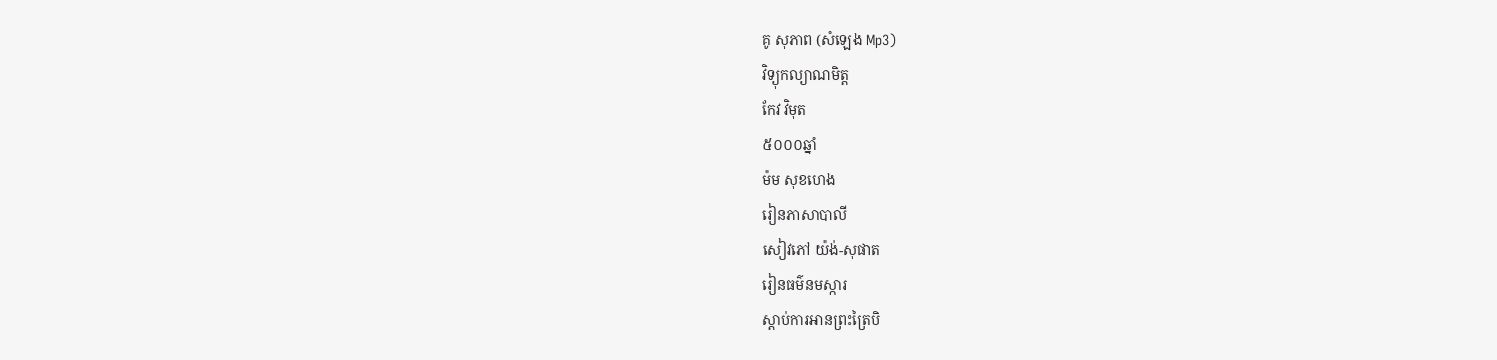គូ សុភាព (សំឡេង Mp3)
វិទ្យុកល្យាណមិត្ត
កែវ វិមុត
៥០០០ឆ្នាំ
ម៉ម សុខហេង
រៀនភាសាបាលី
សៀវភៅ យ៉ង់-សុផាត
រៀនធម៌នមស្ការ
ស្តាប់ការអានព្រះត្រៃបិ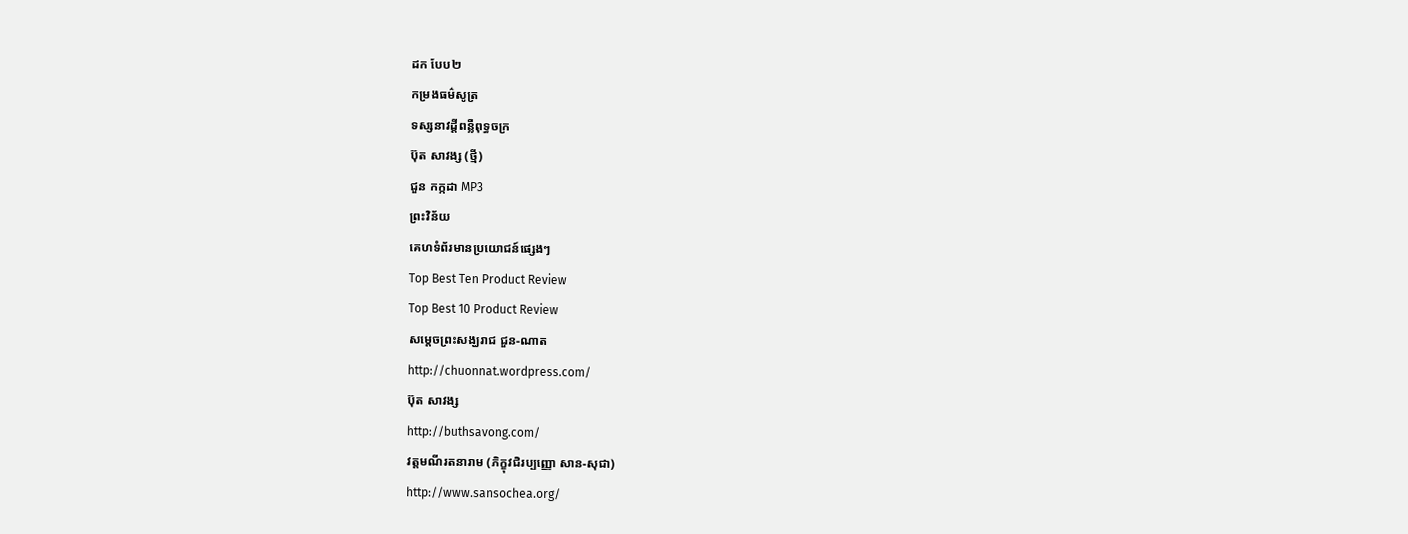ដក បែប២
កម្រងធម៌សូត្រ
ទស្សនាវដ្តីពន្លឺពុទ្ធចក្រ
ប៊ុត សាវង្ស (ថ្មី)
ជួន កក្កដា MP3
ព្រះវិន័យ
គេហទំព័រមានប្រយោជន៍ផ្សេងៗ
Top Best Ten Product Review
Top Best 10 Product Review
សម្តេចព្រះសង្ឃរាជ ជួន-ណាត
http://chuonnat.wordpress.com/
ប៊ុត សាវង្ស
http://buthsavong.com/
វត្តមណីរតនារាម (ភិក្ខុវជិរប្បញ្ញោ សាន-សុជា)
http://www.sansochea.org/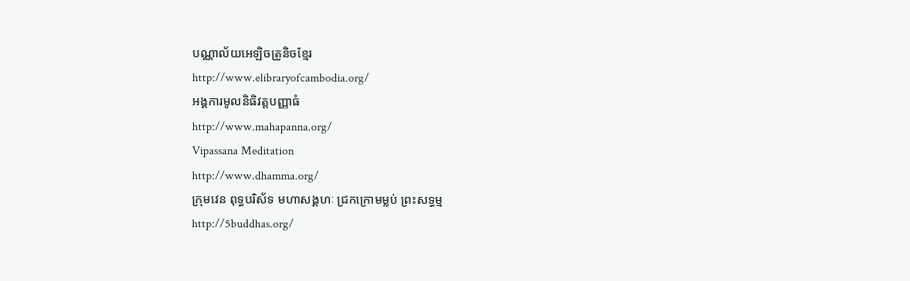បណ្ណាល័យអេឡិចត្រូនិចខ្មែរ
http://www.elibraryofcambodia.org/
អង្គការមូលនិធិវត្តបញ្ញាធំ
http://www.mahapanna.org/
Vipassana Meditation
http://www.dhamma.org/
ក្រុមវេន ពុទ្ធបរិស័ទ មហាសង្គហៈ ជ្រកក្រោមម្លប់ ព្រះសទ្ធម្ម
http://5buddhas.org/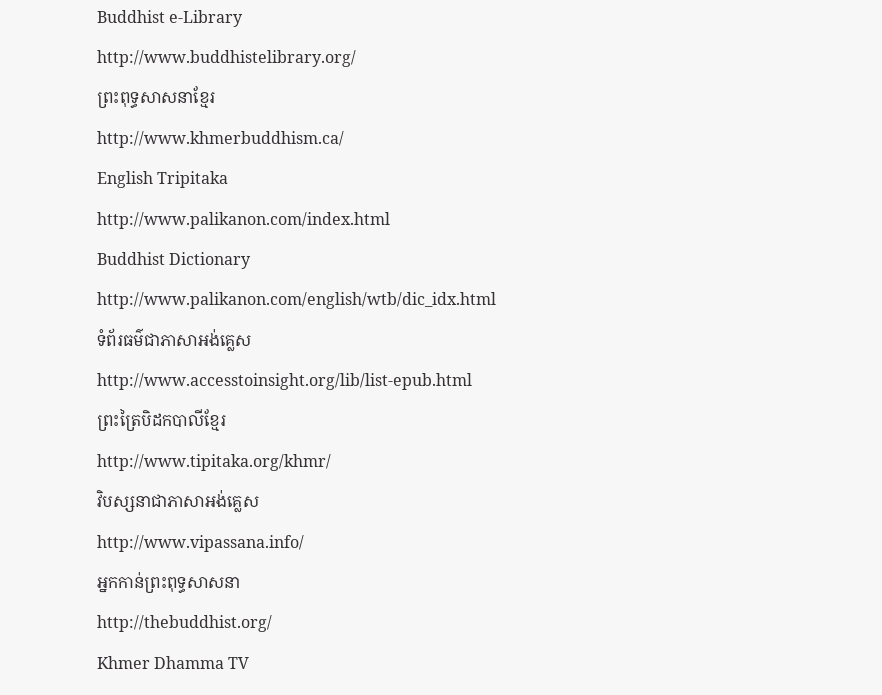Buddhist e-Library
http://www.buddhistelibrary.org/
ព្រះពុទ្ធសាសនាខ្មែរ
http://www.khmerbuddhism.ca/
English Tripitaka
http://www.palikanon.com/index.html
Buddhist Dictionary
http://www.palikanon.com/english/wtb/dic_idx.html
ទំព័រធម៌ជាភាសាអង់គ្លេស
http://www.accesstoinsight.org/lib/list-epub.html
ព្រះត្រៃបិដកបាលីខ្មែរ
http://www.tipitaka.org/khmr/
វិបស្សនាជាភាសាអង់គ្លេស
http://www.vipassana.info/
អ្នកកាន់ព្រះពុទ្ធសាសនា
http://thebuddhist.org/
Khmer Dhamma TV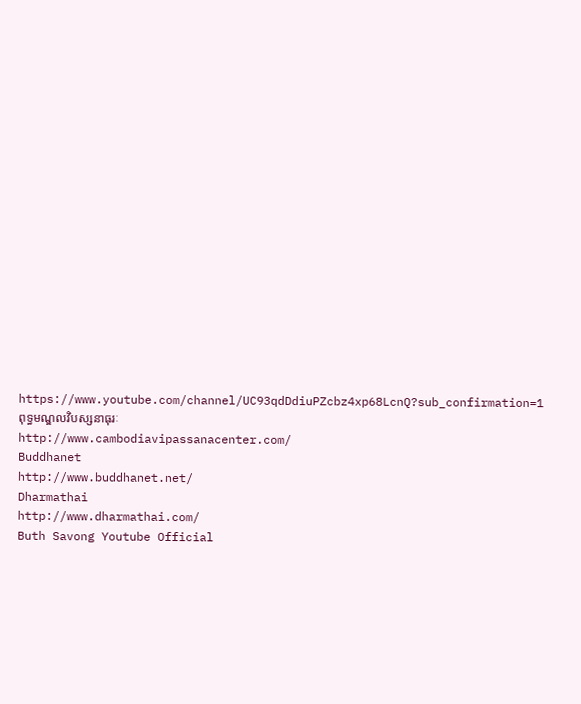https://www.youtube.com/channel/UC93qdDdiuPZcbz4xp68LcnQ?sub_confirmation=1
ពុទ្ធមណ្ឌលវិបស្សនាធុរៈ
http://www.cambodiavipassanacenter.com/
Buddhanet
http://www.buddhanet.net/
Dharmathai
http://www.dharmathai.com/
Buth Savong Youtube Official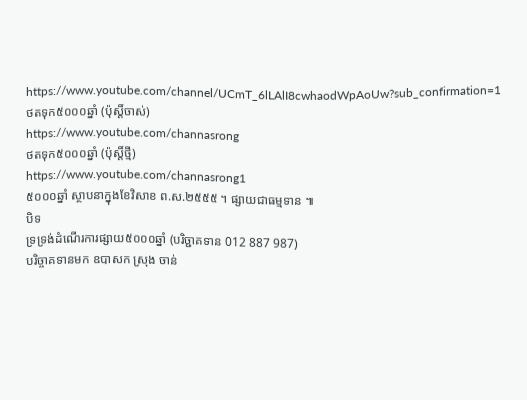https://www.youtube.com/channel/UCmT_6lLAlI8cwhaodWpAoUw?sub_confirmation=1
ថតទុក៥០០០ឆ្នាំ (ប៉ុស្តិ៍ចាស់)
https://www.youtube.com/channasrong
ថតទុក៥០០០ឆ្នាំ (ប៉ុស្តិ៍ថ្មី)
https://www.youtube.com/channasrong1
៥០០០ឆ្នាំ ស្ថាបនាក្នុងខែវិសាខ ព.ស.២៥៥៥ ។ ផ្សាយជាធម្មទាន ៕
បិទ
ទ្រទ្រង់ដំណើរការផ្សាយ៥០០០ឆ្នាំ (បរិច្ជាគទាន 012 887 987)
បរិច្ចាគទានមក ឧបាសក ស្រុង ចាន់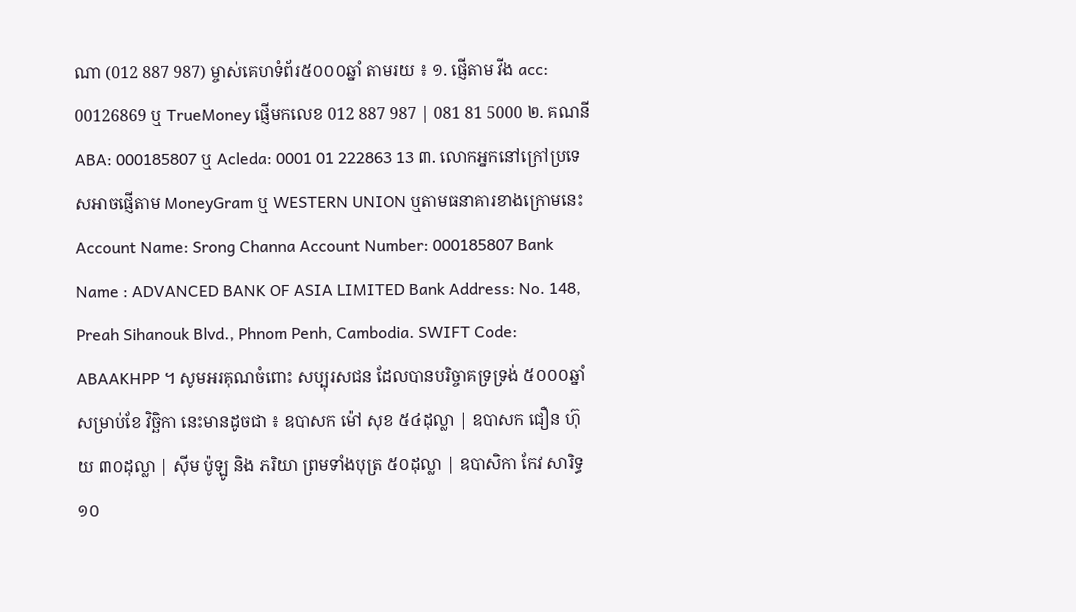ណា (012 887 987) ម្ចាស់គេហទំព័រ៥០០០ឆ្នាំ តាមរយ ៖ ១. ផ្ញើតាម វីង acc: 00126869 ឬ TrueMoney ផ្ញើមកលេខ 012 887 987 | 081 81 5000 ២. គណនី ABA: 000185807 ឬ Acleda: 0001 01 222863 13 ៣. លោកអ្នកនៅក្រៅប្រទេសអាចផ្ញើតាម MoneyGram ឬ WESTERN UNION ឬតាមធនាគារខាងក្រោមនេះ Account Name: Srong Channa Account Number: 000185807 Bank Name : ADVANCED BANK OF ASIA LIMITED Bank Address: No. 148, Preah Sihanouk Blvd., Phnom Penh, Cambodia. SWIFT Code: ABAAKHPP ។ សូមអរគុណចំពោះ សប្បុរសជន ដែលបានបរិច្ចាគទ្រទ្រង់ ៥០០០ឆ្នាំ សម្រាប់ខែ វិច្ឆិកា នេះមានដូចជា ៖ ឧបាសក ម៉ៅ សុខ ៥៤ដុល្លា | ឧបាសក ជឿន ហ៊ុយ ៣០ដុល្លា | ស៊ីម ប៉ូឡូ និង ភរិយា ព្រមទាំងបុត្រ ៥០ដុល្លា | ឧបាសិកា កែវ សារិទ្ធ ១០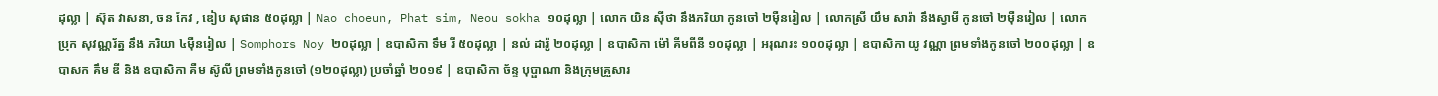ដុល្លា | ស៊ុត វាសនា, ចន កែវ , ឌៀប សុផាន ៥០ដុល្លា | Nao choeun, Phat sim, Neou sokha ១០ដុល្លា | លោក យិន ស៊ីថា នឹងភរិយា កូនចៅ ២ម៉ឺនរៀល | លោកស្រី យឹម សារ៉ា នឹងស្វាមី កូនចៅ ២ម៉ឺនរៀល | លោក ប្រុក សុវណ្ណរ័ត្ន នឹង ភរិយា ៤ម៉ឺនរៀល | Somphors Noy ២០ដុល្លា | ឧបាសិកា ទឹម រី ៥០ដុល្លា | នល់ ដារ៉ូ ២០ដុល្លា | ឧបាសិកា ម៉ៅ គីមពីនី ១០ដុល្លា | អរុណរះ ១០០ដុល្លា | ឧបាសិកា យូ វណ្ណា ព្រមទាំងកូនចៅ ២០០ដុល្លា | ឧបាសក គឹម ឌី និង ឧបាសិកា គឺម ស៊ូលី ព្រមទាំងកូនចៅ (១២០ដុល្លា) ប្រចាំឆ្នាំ ២០១៩ | ឧបាសិកា ច័ន្ទ បុប្ផាណា និងក្រុមគ្រួសារ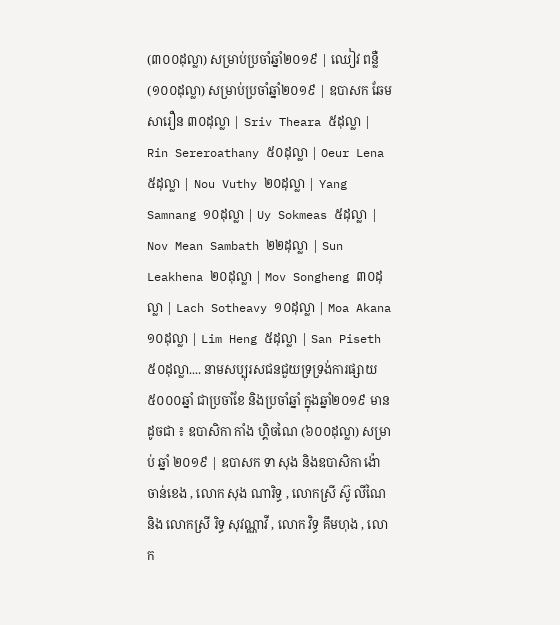(៣០០ដុល្លា) សម្រាប់ប្រចាំឆ្នាំ២០១៩ | ឈៀវ ពន្លឺ (១០០ដុល្លា) សម្រាប់ប្រចាំឆ្នាំ២០១៩ | ឧបាសក ឆែម សារឿន ៣០ដុល្លា | Sriv Theara ៥ដុល្លា | Rin Sereroathany ៥០ដុល្លា | Oeur Lena ៥ដុល្លា | Nou Vuthy ២០ដុល្លា | Yang Samnang ១០ដុល្លា | Uy Sokmeas ៥ដុល្លា | Nov Mean Sambath ២២ដុល្លា | Sun Leakhena ២០ដុល្លា | Mov Songheng ៣០ដុល្លា | Lach Sotheavy ១០ដុល្លា | Moa Akana ១០ដុល្លា | Lim Heng ៥ដុល្លា | San Piseth ៥០ដុល្លា.... នាមសប្បុរសជនជួយទ្រទ្រង់ការផ្សាយ៥០០០ឆ្នាំ ជាប្រចាំខែ និងប្រចាំឆ្នាំ ក្នុងឆ្នាំ២០១៩ មានដូចជា ៖ ឧបាសិកា កាំង ហ្គិចណៃ (៦០០ដុល្លា) សម្រាប់ ឆ្នាំ ២០១៩ | ឧបាសក ទា សុង និងឧបាសិកា ង៉ោ ចាន់ខេង , លោក សុង ណារិទ្ធ , លោកស្រី ស៊ូ លីណៃ និង លោកស្រី រិទ្ធ សុវណ្ណាវី , លោក វិទ្ធ គឹមហុង , លោក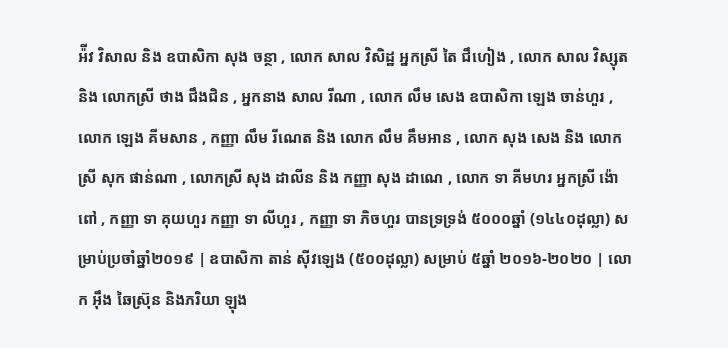អ៉ីវ វិសាល និង ឧបាសិកា សុង ចន្ថា , លោក សាល វិសិដ្ឋ អ្នកស្រី តៃ ជឹហៀង , លោក សាល វិស្សុត និង លោកស្រី ថាង ជឹងជិន , អ្នកនាង សាល រីណា , លោក លឹម សេង ឧបាសិកា ឡេង ចាន់ហួរ , លោក ឡេង គីមសាន , កញ្ញា លឹម រីណេត និង លោក លឹម គឹមអាន , លោក សុង សេង និង លោកស្រី សុក ផាន់ណា , លោកស្រី សុង ដាលីន និង កញ្ញា សុង ដាណេ , លោក ទា គីមហរ អ្នកស្រី ង៉ោ ពៅ , កញ្ញា ទា គុយហួរ កញ្ញា ទា លីហួរ , កញ្ញា ទា ភិចហួរ បានទ្រទ្រង់ ៥០០០ឆ្នាំ (១៤៤០ដុល្លា) សម្រាប់ប្រចាំឆ្នាំ២០១៩ | ឧបាសិកា តាន់ ស៊ីវឡេង (៥០០ដុល្លា) សម្រាប់ ៥ឆ្នាំ ២០១៦-២០២០ | លោក អ៊ឹង ឆៃស្រ៊ុន និងភរិយា ឡុង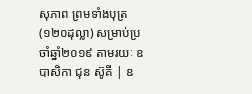សុភាព ព្រមទាំងបុត្រ (១២០ដុល្លា) សម្រាប់ប្រចាំឆ្នាំ២០១៩ តាមរយៈ ឧបាសិកា ជុន ស៊ូគី | ឧ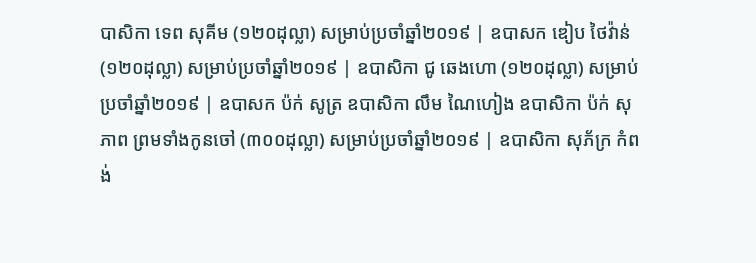បាសិកា ទេព សុគីម (១២០ដុល្លា) សម្រាប់ប្រចាំឆ្នាំ២០១៩ | ឧបាសក ឌៀប ថៃវ៉ាន់ (១២០ដុល្លា) សម្រាប់ប្រចាំឆ្នាំ២០១៩ | ឧបាសិកា ជូ ឆេងហោ (១២០ដុល្លា) សម្រាប់ប្រចាំឆ្នាំ២០១៩ | ឧបាសក ប៉ក់ សូត្រ ឧបាសិកា លឹម ណៃហៀង ឧបាសិកា ប៉ក់ សុភាព ព្រមទាំងកូនចៅ (៣០០ដុល្លា) សម្រាប់ប្រចាំឆ្នាំ២០១៩ | ឧបាសិកា សុភ័ក្រ កំពង់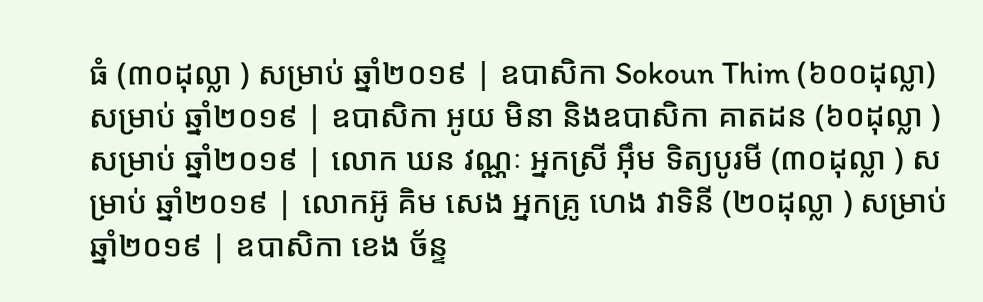ធំ (៣០ដុល្លា ) សម្រាប់ ឆ្នាំ២០១៩ | ឧបាសិកា Sokoun Thim (៦០០ដុល្លា) សម្រាប់ ឆ្នាំ២០១៩ | ឧបាសិកា អូយ មិនា និងឧបាសិកា គាតដន (៦០ដុល្លា ) សម្រាប់ ឆ្នាំ២០១៩ | លោក ឃន វណ្ណៈ អ្នកស្រី អ៊ឹម ទិត្យបូរមី (៣០ដុល្លា ) សម្រាប់ ឆ្នាំ២០១៩ | លោកអ៊ូ គិម សេង អ្នកគ្រូ ហេង វាទិនី (២០ដុល្លា ) សម្រាប់ ឆ្នាំ២០១៩ | ឧបាសិកា ខេង ច័ន្ទ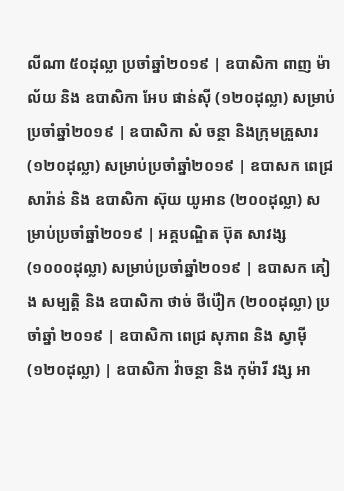លីណា ៥០ដុល្លា ប្រចាំឆ្នាំ២០១៩ | ឧបាសិកា ពាញ ម៉ាល័យ និង ឧបាសិកា អែប ផាន់ស៊ី (១២០ដុល្លា) សម្រាប់ប្រចាំឆ្នាំ២០១៩ | ឧបាសិកា សំ ចន្ថា និងក្រុមគ្រួសារ (១២០ដុល្លា) សម្រាប់ប្រចាំឆ្នាំ២០១៩ | ឧបាសក ពេជ្រ សារ៉ាន់ និង ឧបាសិកា ស៊ុយ យូអាន (២០០ដុល្លា) សម្រាប់ប្រចាំឆ្នាំ២០១៩ | អគ្គបណ្ឌិត ប៊ុត សាវង្ស (១០០០ដុល្លា) សម្រាប់ប្រចាំឆ្នាំ២០១៩ | ឧបាសក គៀង សម្បត្តិ និង ឧបាសិកា ថាច់ ថីប៉ៀក (២០០ដុល្លា) ប្រចាំឆ្នាំ ២០១៩ | ឧបាសិកា ពេជ្រ សុភាព និង ស្វាម៉ី (១២០ដុល្លា) | ឧបាសិកា វ៉ាចន្ថា និង កុម៉ារី វង្ស អា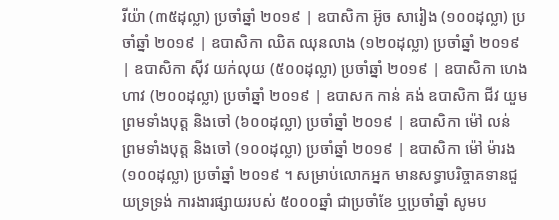រីយ៉ា (៣៥ដុល្លា) ប្រចាំឆ្នាំ ២០១៩ | ឧបាសិកា អ៊ូច សារៀង (១០០ដុល្លា) ប្រចាំឆ្នាំ ២០១៩ | ឧបាសិកា ឈិត ឈុនលាង (១២០ដុល្លា) ប្រចាំឆ្នាំ ២០១៩ | ឧបាសិកា ស៊ីវ យក់លុយ (៥០០ដុល្លា) ប្រចាំឆ្នាំ ២០១៩ | ឧបាសិកា ហេង ហាវ (២០០ដុល្លា) ប្រចាំឆ្នាំ ២០១៩ | ឧបាសក កាន់ គង់ ឧបាសិកា ជីវ យួមព្រមទាំងបុត្ត និងចៅ (៦០០ដុល្លា) ប្រចាំឆ្នាំ ២០១៩ | ឧបាសិកា ម៉ៅ លន់ ព្រមទាំងបុត្ត និងចៅ (១០០ដុល្លា) ប្រចាំឆ្នាំ ២០១៩ | ឧបាសិកា ម៉ៅ ម៉ារង (១០០ដុល្លា) ប្រចាំឆ្នាំ ២០១៩ ។ សម្រាប់លោកអ្នក មានសទ្ធាបរិច្ចាគទានជួយទ្រទ្រង់ ការងារផ្សាយរបស់ ៥០០០ឆ្នាំ ជាប្រចាំខែ ឬប្រចាំឆ្នាំ សូមប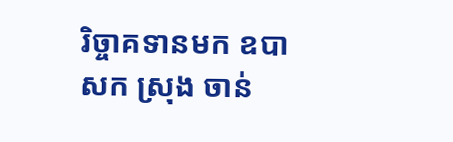រិច្ចាគទានមក ឧបាសក ស្រុង ចាន់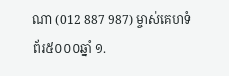ណា (012 887 987) ម្ចាស់គេហទំព័រ៥០០០ឆ្នាំ ១.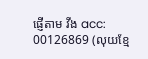ផ្ញើតាម វីង acc: 00126869 (លុយខ្មែ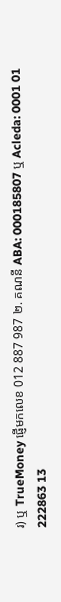រ) ឬ TrueMoney ផ្ញើមកលេខ 012 887 987 ២. គណនី ABA: 000185807 ឬ Acleda: 0001 01 222863 13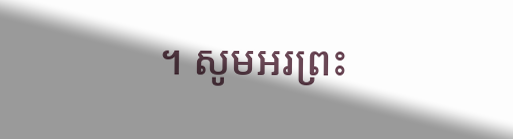។ សូមអរព្រះ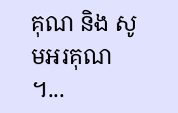គុណ និង សូមអរគុណ ។...